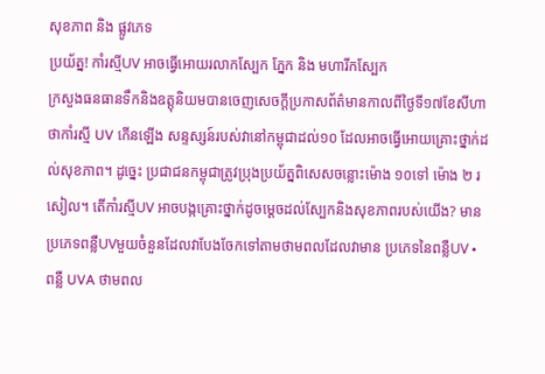សុខភាព និង ផ្លូវភេទ
ប្រយ័ត្ន! កាំរស្មីUV អាចធ្វើអោយរលាកស្បែក ភ្នែក និង មហារីកស្បែក
ក្រសួងធនធានទឹកនិងឧត្តុនិយមបានចេញសេចក្តីប្រកាសព័ត៌មានកាលពីថ្ងៃទី១៧ខែសីហាថាកាំរស្មី UV កើនឡើង សន្ទស្សន៍របស់វានៅកម្ពុជាដល់១០ ដែលអាចធ្វើអោយគ្រោះថ្នាក់ដល់សុខភាព។ ដូច្នេះ ប្រជាជនកម្ពុជាត្រូវប្រុងប្រយ័ត្នពិសេសចន្លោះម៉ោង ១០ទៅ ម៉ោង ២ រសៀល។ តើកាំរស្មីUV អាចបង្កគ្រោះថ្នាក់ដូចម្តេចដល់ស្បែកនិងសុខភាពរបស់យើង? មានប្រភេទពន្លឺUVមួយចំនួនដែលវាបែងចែកទៅតាមថាមពលដែលវាមាន ប្រភេទនៃពន្លឺUV • ពន្លឺ UVA ថាមពល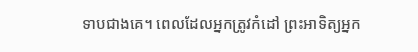ទាបជាងគេ។ ពេលដែលអ្នកត្រូវកំដៅ ព្រះអាទិត្យអ្នក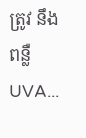ត្រូវ នឹងពន្លឺUVA...